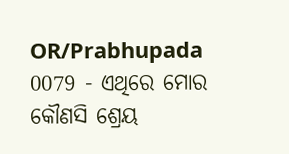OR/Prabhupada 0079 - ଏଥିରେ ମୋର କୌଣସି ଶ୍ରେୟ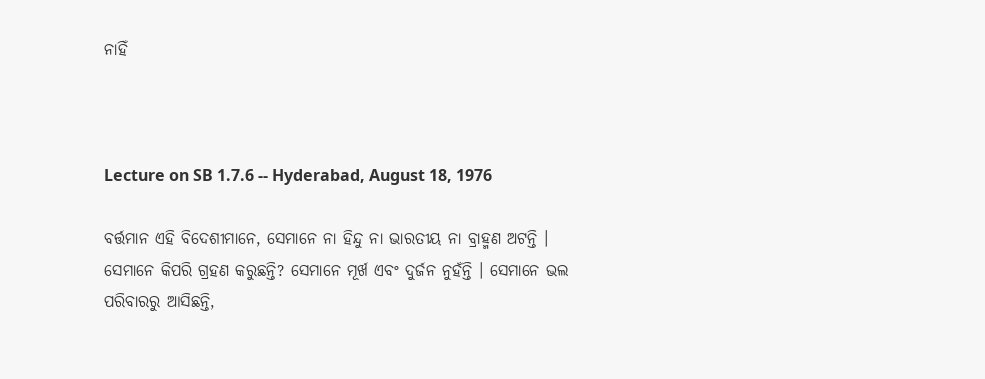ନାହିଁ



Lecture on SB 1.7.6 -- Hyderabad, August 18, 1976

ବର୍ତ୍ତମାନ ଏହି ବିଦେଶୀମାନେ, ସେମାନେ ନା ହିନ୍ଦୁ ନା ଭାରତୀୟ ନା ବ୍ରାହ୍ମଣ ଅଟନ୍ତି । ସେମାନେ କିପରି ଗ୍ରହଣ କରୁଛନ୍ତି? ସେମାନେ ମୂର୍ଖ ଏବଂ ଦୁର୍ଜନ ନୁହଁନ୍ତି । ସେମାନେ ଭଲ ପରିବାରରୁ ଆସିଛନ୍ତି,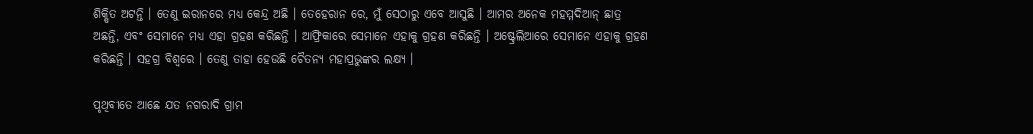ଶିକ୍ଷିତ ଅଟନ୍ତି । ତେଣୁ ଇରାନରେ ମଧ୍ୟ କେନ୍ଦ୍ର ଅଛି । ତେହେରାନ ରେ, ମୁଁ ସେଠାରୁ ଏବେ ଆସୁଛି । ଆମର ଅନେକ ମହମ୍ମଦିଆନ୍ ଛାତ୍ର ଅଛନ୍ତି, ଏବଂ ସେମାନେ ମଧ୍ୟ ଏହା ଗ୍ରହଣ କରିଛନ୍ତି । ଆଫ୍ରିକାରେ ସେମାନେ ଏହାକୁ ଗ୍ରହଣ କରିଛନ୍ତି । ଅଷ୍ଟ୍ରେଲିଆରେ ସେମାନେ ଏହାକୁ ଗ୍ରହଣ କରିଛନ୍ତି । ସହଗ୍ର ବିଶ୍ଵରେ । ତେଣୁ ତାହା ହେଉଛି ଚୈତନ୍ୟ ମହାପ୍ରଭୁଙ୍କର ଲକ୍ଷ୍ୟ ।

ପୃଥିବୀତେ ଆଛେ ଯତ ନଗରାଦି ଗ୍ରାମ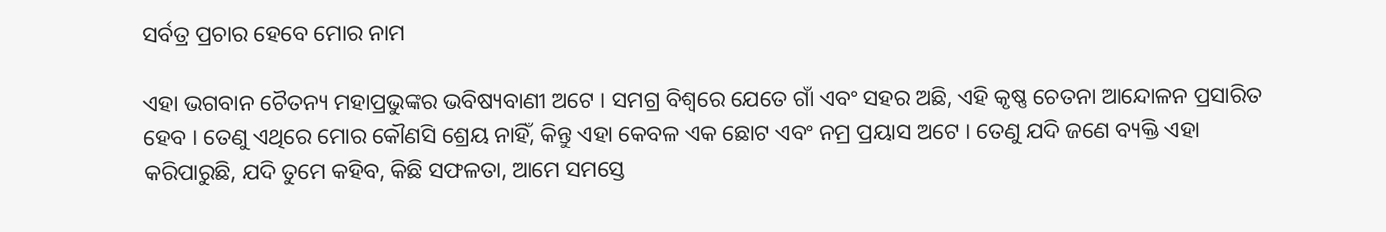ସର୍ବତ୍ର ପ୍ରଚାର ହେବେ ମୋର ନାମ

ଏହା ଭଗବାନ ଚୈତନ୍ୟ ମହାପ୍ରଭୁଙ୍କର ଭବିଷ୍ୟବାଣୀ ଅଟେ । ସମଗ୍ର ବିଶ୍ଵରେ ଯେତେ ଗାଁ ଏବଂ ସହର ଅଛି, ଏହି କୃଷ୍ଣ ଚେତନା ଆନ୍ଦୋଳନ ପ୍ରସାରିତ ହେବ । ତେଣୁ ଏଥିରେ ମୋର କୌଣସି ଶ୍ରେୟ ନାହିଁ, କିନ୍ତୁ ଏହା କେବଳ ଏକ ଛୋଟ ଏବଂ ନମ୍ର ପ୍ରୟାସ ଅଟେ । ତେଣୁ ଯଦି ଜଣେ ବ୍ୟକ୍ତି ଏହା କରିପାରୁଛି, ଯଦି ତୁମେ କହିବ, କିଛି ସଫଳତା, ଆମେ ସମସ୍ତେ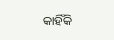କାହିଁକି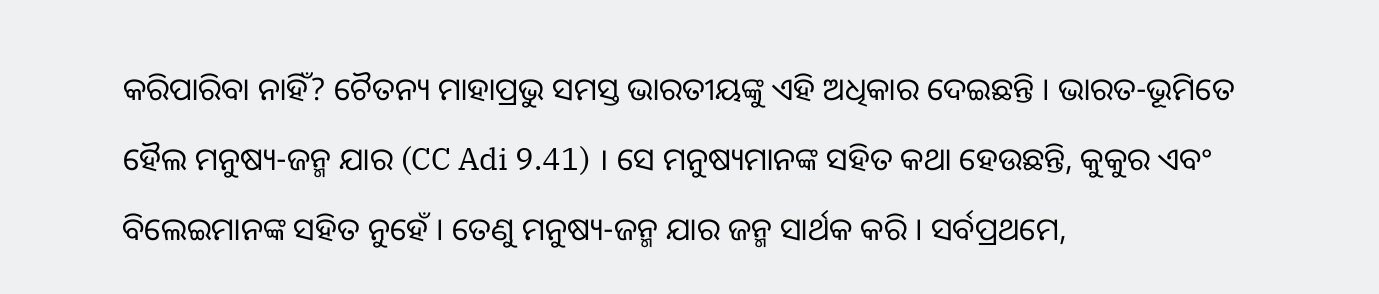କରିପାରିବା ନାହିଁ? ଚୈତନ୍ୟ ମାହାପ୍ରଭୁ ସମସ୍ତ ଭାରତୀୟଙ୍କୁ ଏହି ଅଧିକାର ଦେଇଛନ୍ତି । ଭାରତ-ଭୂମିତେ ହୈଲ ମନୁଷ୍ୟ-ଜନ୍ମ ଯାର (CC Adi 9.41) । ସେ ମନୁଷ୍ୟମାନଙ୍କ ସହିତ କଥା ହେଉଛନ୍ତି, କୁକୁର ଏବଂ ବିଲେଇମାନଙ୍କ ସହିତ ନୁହେଁ । ତେଣୁ ମନୁଷ୍ୟ-ଜନ୍ମ ଯାର ଜନ୍ମ ସାର୍ଥକ କରି । ସର୍ବପ୍ରଥମେ,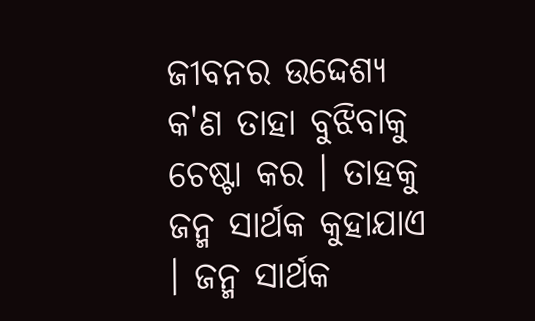ଜୀବନର ଉଦ୍ଦେଶ୍ୟ କ'ଣ ତାହା ବୁଝିବାକୁ ଚେଷ୍ଟା କର । ତାହକୁ ଜନ୍ମ ସାର୍ଥକ କୁହାଯାଏ । ଜନ୍ମ ସାର୍ଥକ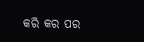କରି କର ପର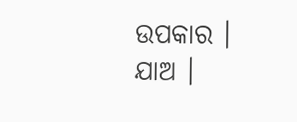ଉପକାର । ଯାଅ ।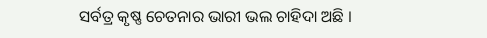ସର୍ବତ୍ର କୃଷ୍ଣ ଚେତନାର ଭାରୀ ଭଲ ଚାହିଦା ଅଛି ।